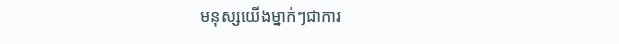មនុស្សយើងម្នាក់ៗជាការ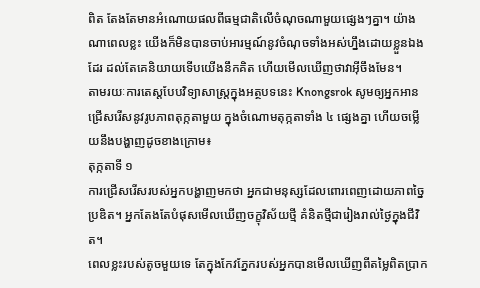ពិត តែងតែមានអំណោយផលពីធម្មជាតិលើចំណុចណាមួយផ្សេងៗគ្នា។ យ៉ាងណាពេលខ្លះ យើងក៏មិនបានចាប់អារម្មណ៍នូវចំណុចទាំងអស់ហ្នឹងដោយខ្លួនឯងដែរ ដល់តែគេនិយាយទើបយើងនឹកគិត ហើយមើលឃើញថាវាអ៊ីចឹងមែន។
តាមរយៈការតេស្តបែបវិទ្យាសាស្រ្តក្នុងអត្ថបទនេះ Knongsrok សូមឲ្យអ្នកអានជ្រើសរើសនូវរូបភាពតុក្កតាមួយ ក្នុងចំណោមតុក្កតាទាំង ៤ ផ្សេងគ្នា ហើយចម្លើយនឹងបង្ហាញដូចខាងក្រោម៖
តុក្កតាទី ១
ការជ្រើសរើសរបស់អ្នកបង្ហាញមកថា អ្នកជាមនុស្សដែលពោរពេញដោយភាពច្នៃប្រឌិត។ អ្នកតែងតែបំផុសមើលឃើញចក្ខុវិស័យថ្មី គំនិតថ្មីជារៀងរាល់ថ្ងៃក្នុងជីវិត។
ពេលខ្លះរបស់តូចមួយទេ តែក្នុងកែវភ្នែករបស់អ្នកបានមើលឃើញពីតម្លៃពិតប្រាក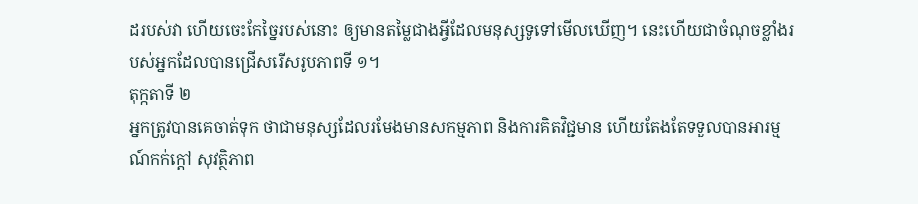ដរបស់វា ហើយចេះកែច្នៃរបស់នោះ ឲ្យមានតម្លៃជាងអ្វីដែលមនុស្សទូទៅមើលឃើញ។ នេះហើយជាចំណុចខ្លាំងរបស់អ្នកដែលបានជ្រើសរើសរូបភាពទី ១។
តុក្កតាទី ២
អ្នកត្រូវបានគេចាត់ទុក ថាជាមនុស្សដែលរមែងមានសកម្មភាព និងការគិតវិជ្ជមាន ហើយតែងតែទទួលបានអារម្មណ៍កក់ក្តៅ សុវត្ថិភាព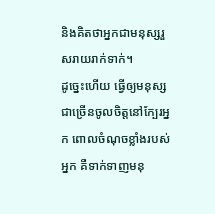និងគិតថាអ្នកជាមនុស្សរួសរាយរាក់ទាក់។
ដូច្នេះហើយ ធ្វើឲ្យមនុស្សជាច្រើនចូលចិត្តនៅក្បែរអ្នក ពោលចំណុចខ្លាំងរបស់អ្នក គឺទាក់ទាញមនុ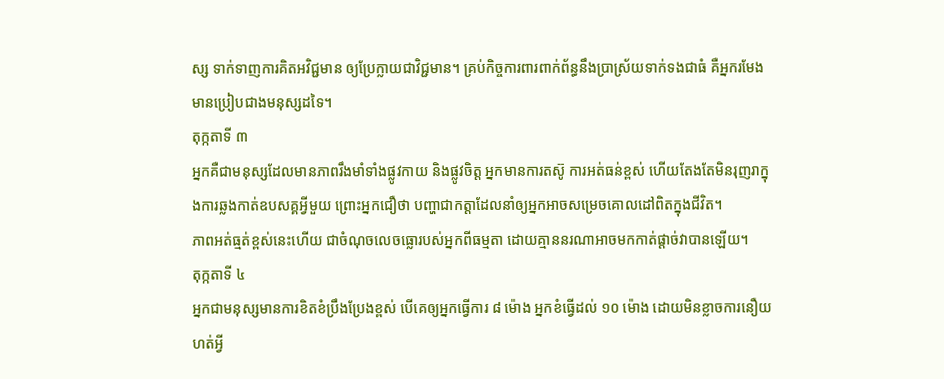ស្ស ទាក់ទាញការគិតអវិជ្ជមាន ឲ្យប្រែក្លាយជាវិជ្ជមាន។ គ្រប់កិច្ចការពារពាក់ព័ន្ធនឹងប្រាស្រ័យទាក់ទងជាធំ គឺអ្នករមែងមានប្រៀបជាងមនុស្សដទៃ។
តុក្កតាទី ៣
អ្នកគឺជាមនុស្សដែលមានភាពរឹងមាំទាំងផ្លូវកាយ និងផ្លូវចិត្ត អ្នកមានការតស៊ូ ការអត់ធន់ខ្ពស់ ហើយតែងតែមិនរុញរាក្នុងការឆ្លងកាត់ឧបសគ្គអ្វីមួយ ព្រោះអ្នកជឿថា បញ្ហាជាកត្តាដែលនាំឲ្យអ្នកអាចសម្រេចគោលដៅពិតក្នុងជីវិត។
ភាពអត់ធ្មត់ខ្ពស់នេះហើយ ជាចំណុចលេចធ្លោរបស់អ្នកពីធម្មតា ដោយគ្មាននរណាអាចមកកាត់ផ្តាច់វាបានឡើយ។
តុក្កតាទី ៤
អ្នកជាមនុស្សមានការខិតខំប្រឹងប្រែងខ្ពស់ បើគេឲ្យអ្នកធ្វើការ ៨ ម៉ោង អ្នកខំធ្វើដល់ ១០ ម៉ោង ដោយមិនខ្លាចការនឿយហត់អ្វី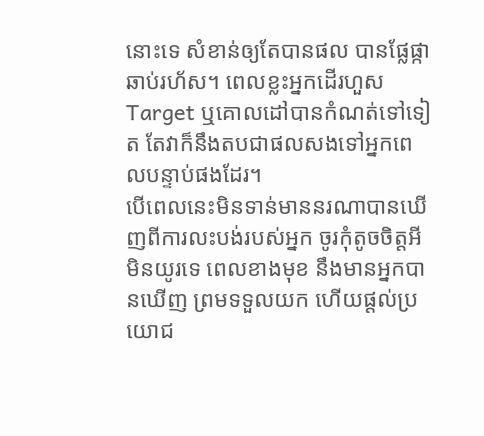នោះទេ សំខាន់ឲ្យតែបានផល បានផ្លែផ្កាឆាប់រហ័ស។ ពេលខ្លះអ្នកដើរហួស Target ឬគោលដៅបានកំណត់ទៅទៀត តែវាក៏នឹងតបជាផលសងទៅអ្នកពេលបន្ទាប់ផងដែរ។
បើពេលនេះមិនទាន់មាននរណាបានឃើញពីការលះបង់របស់អ្នក ចូរកុំតូចចិត្តអី មិនយូរទេ ពេលខាងមុខ នឹងមានអ្នកបានឃើញ ព្រមទទួលយក ហើយផ្តល់ប្រយោជ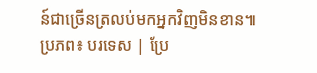ន៍ជាច្រើនត្រលប់មកអ្នកវិញមិនខាន៕
ប្រភព៖ បរទេស | ប្រែ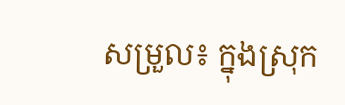សម្រួល៖ ក្នុងស្រុក